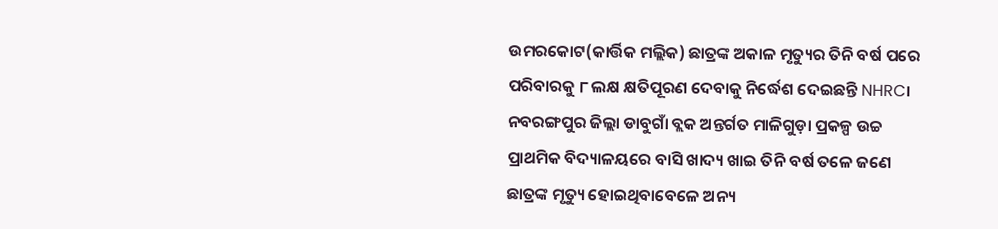ଉମରକୋଟ(କାର୍ତ୍ତିକ ମଲ୍ଲିକ) ଛାତ୍ରଙ୍କ ଅକାଳ ମୃତ୍ୟୁର ତିନି ବର୍ଷ ପରେ ପରିବାରକୁ ୮ ଲକ୍ଷ କ୍ଷତିପୂରଣ ଦେବାକୁ ନିର୍ଦ୍ଧେଶ ଦେଇଛନ୍ତି NHRC। ନବରଙ୍ଗପୁର ଜିଲ୍ଲା ଡାବୁଗାଁ ବ୍ଲକ ଅନ୍ତର୍ଗତ ମାଳିଗୁଡ଼ା ପ୍ରକଳ୍ପ ଉଚ୍ଚ ପ୍ରାଥମିକ ବିଦ୍ୟାଳୟରେ ବାସି ଖାଦ୍ୟ ଖାଇ ତିନି ବର୍ଷ ତଳେ ଜଣେ ଛାତ୍ରଙ୍କ ମୃତ୍ୟୁ ହୋଇଥିବାବେଳେ ଅନ୍ୟ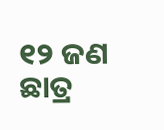୧୨ ଜଣ ଛାତ୍ର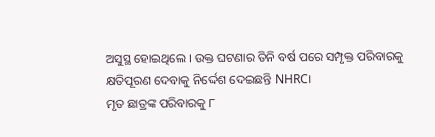ଅସୁସ୍ଥ ହୋଇଥିଲେ । ଉକ୍ତ ଘଟଣାର ତିନି ବର୍ଷ ପରେ ସମ୍ପୃକ୍ତ ପରିବାରକୁ କ୍ଷତିପୂରଣ ଦେବାକୁ ନିର୍ଦ୍ଦେଶ ଦେଇଛନ୍ତି NHRC।
ମୃତ ଛାତ୍ରଙ୍କ ପରିବାରକୁ ୮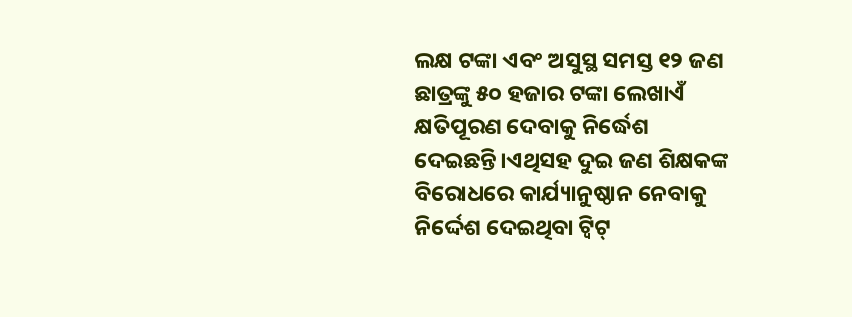ଲକ୍ଷ ଟଙ୍କା ଏବଂ ଅସୁସ୍ଥ ସମସ୍ତ ୧୨ ଜଣ ଛାତ୍ରଙ୍କୁ ୫୦ ହଜାର ଟଙ୍କା ଲେଖାଏଁ କ୍ଷତିପୂରଣ ଦେବାକୁ ନିର୍ଦ୍ଧେଶ ଦେଇଛନ୍ତି।ଏଥିସହ ଦୁଇ ଜଣ ଶିକ୍ଷକଙ୍କ ବିରୋଧରେ କାର୍ଯ୍ୟାନୁଷ୍ଠାନ ନେବାକୁ ନିର୍ଦ୍ଦେଶ ଦେଇଥିବା ଟ୍ୱିଟ୍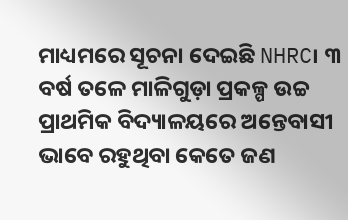ମାଧ୍ୟମରେ ସୂଚନା ଦେଇଛି NHRC। ୩ ବର୍ଷ ତଳେ ମାଳିଗୁଡ଼ା ପ୍ରକଳ୍ପ ଉଚ୍ଚ ପ୍ରାଥମିକ ବିଦ୍ୟାଳୟରେ ଅନ୍ତେବାସୀ ଭାବେ ରହୁଥିବା କେତେ ଜଣ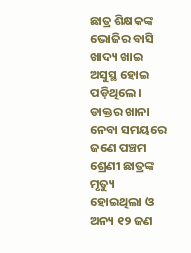ଛାତ୍ର ଶିକ୍ଷକଙ୍କ ଭୋଜିର ବାସି ଖାଦ୍ୟ ଖାଇ ଅସୁସ୍ଥ ହୋଇ ପଡ଼ିଥିଲେ।
ଡାକ୍ତର ଖାନା ନେବା ସମୟରେ ଜଣେ ପଞ୍ଚମ ଶ୍ରେଣୀ ଛାତ୍ରଙ୍କ ମୃତ୍ୟୁ ହୋଇଥିଲା ଓ ଅନ୍ୟ ୧୨ ଜଣ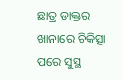ଛାତ୍ର ଡାକ୍ତର ଖାନାରେ ଚିକିତ୍ସା ପରେ ସୁସ୍ଥ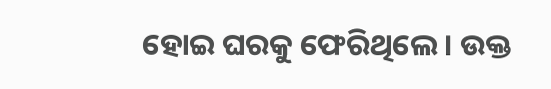ହୋଇ ଘରକୁ ଫେରିଥିଲେ । ଉକ୍ତ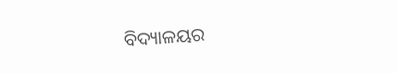ବିଦ୍ୟାଳୟର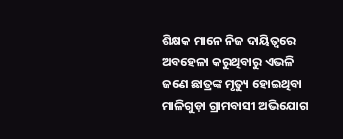ଶିକ୍ଷକ ମାନେ ନିଜ ଦାୟିତ୍ୱରେ ଅବହେଳା କରୁଥିବାରୁ ଏଭଳି ଜଣେ ଛାତ୍ରଙ୍କ ମୃତ୍ୟୁ ହୋଇଥିବା ମାଳିଗୁଡ଼ା ଗ୍ରାମବାସୀ ଅଭିଯୋଗ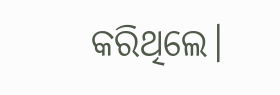କରିଥିଲେ।